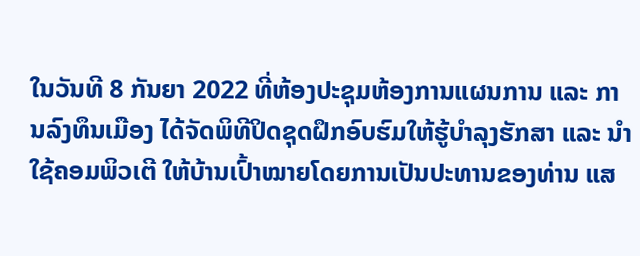ໃນວັນທີ 8 ກັນຍາ 2022 ທີ່ຫ້ອງປະຊຸມຫ້ອງການແຜນການ ແລະ ການລົງທຶນເມືອງ ໄດ້ຈັດພິທີປິດຊຸດຝຶກອົບຮົມໃຫ້ຮູ້ບໍາລຸງຮັກສາ ແລະ ນໍາໃຊ້ຄອມພິວເຕີ ໃຫ້ບ້ານເປົ້າໝາຍໂດຍການເປັນປະທານຂອງທ່ານ ແສ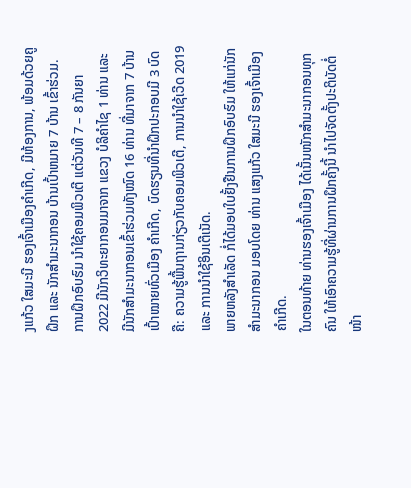ງແກ້ວ ໃສມະນີ ຮອງເຈົ້າເມືອງຄຳເກີດ, ມີຫ້ອງການ, ພ້ອມດ້ວຍຄູຝຶກ ແລະ ນັກສໍາມະນາກອນ ບ້ານເປົ້າຫມາຍ 7 ບ້ານ ເຂົ້າຮ່ວມ.
ການຝຶກອົບຮົມ ນໍາໃຊ້ຄອມພິວເຕີ ແຕ່ວັນທີ 7 – 8 ກັນຍາ 2022 ມີນັກວິທະຍາກອນມາຈາກ ແຂວງ ບໍລິຄໍາໄຊ 1 ທ່ານ ແລະ ມີນັກສໍາມະນາກອນເຂົ້າຮ່ວມທັງໝົດ 16 ທ່ານ ທີ່ມາຈາກ 7 ບ້ານເປົ້າໝາຍທົ່ວເມືອງ ຄໍາເກີດ, ບົດຮຽນທີ່ນໍາຝຶກປະກອບມີ 3 ບົດ ຄື: ຄວາມຮູ້ພື້ນຖານກ່ຽວກັບຄອມພິວເຕີ, ການນໍາໃຊ້ເວີດ 2019 ແລະ ການນໍາໃຊ້ອິນເຕີເນັດ.
ພາຍຫລັງສຳເລັດ ກໍ່ໄດ້ມອບໃບຢັ້ງຢືນການຝຶກອົບຮົມ ໃຫ້ແກ່ນັກສໍາມະນາກອນ ມອບໂດຍ ທ່ານ ແສງແກ້ວ ໃສມະນີ ຮອງເຈົ້າເມືອງຄຳເກີດ.
ໃນຕອນທ້າຍ ທ່ານຮອງເຈົ້າເມືອງ ໄດ້ເນັ້ນໜັກສໍາມະນາກອນທຸກຄົນ ໃຫ້ເອົາຄວາມຮູ້ທີ່ຜ່ານການຝຶກຄັ້ງນີ້ ນໍາໄປຈັດຕັ້ງປະຕິບັດຕໍ່ໜ້າ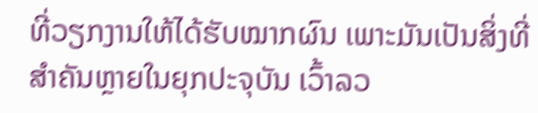ທີ່ວຽກງານໃຫ້ໄດ້ຮັບໝາກຜົນ ເພາະມັນເປັນສິ່ງທີ່ສໍາຄັນຫຼາຍໃນຍຸກປະຈຸບັນ ເວົ້າລວ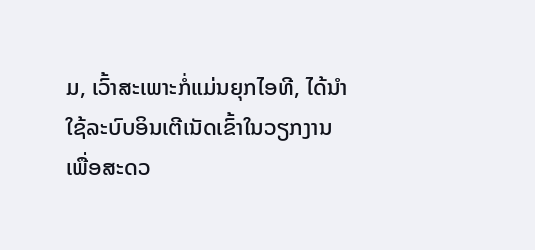ມ, ເວົ້າສະເພາະກໍ່ແມ່ນຍຸກໄອທີ, ໄດ້ນໍາໃຊ້ລະບົບອິນເຕີເນັດເຂົ້າໃນວຽກງານ ເພື່ອສະດວ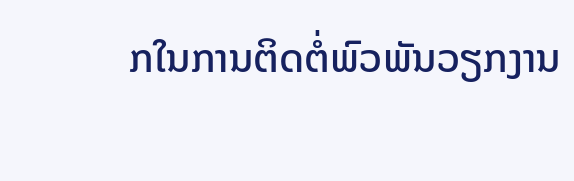ກໃນການຕິດຕໍ່ພົວພັນວຽກງານ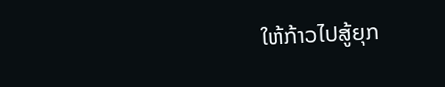ໃຫ້ກ້າວໄປສູ້ຍຸກ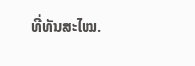ທີ່ທັນສະໄໝ.